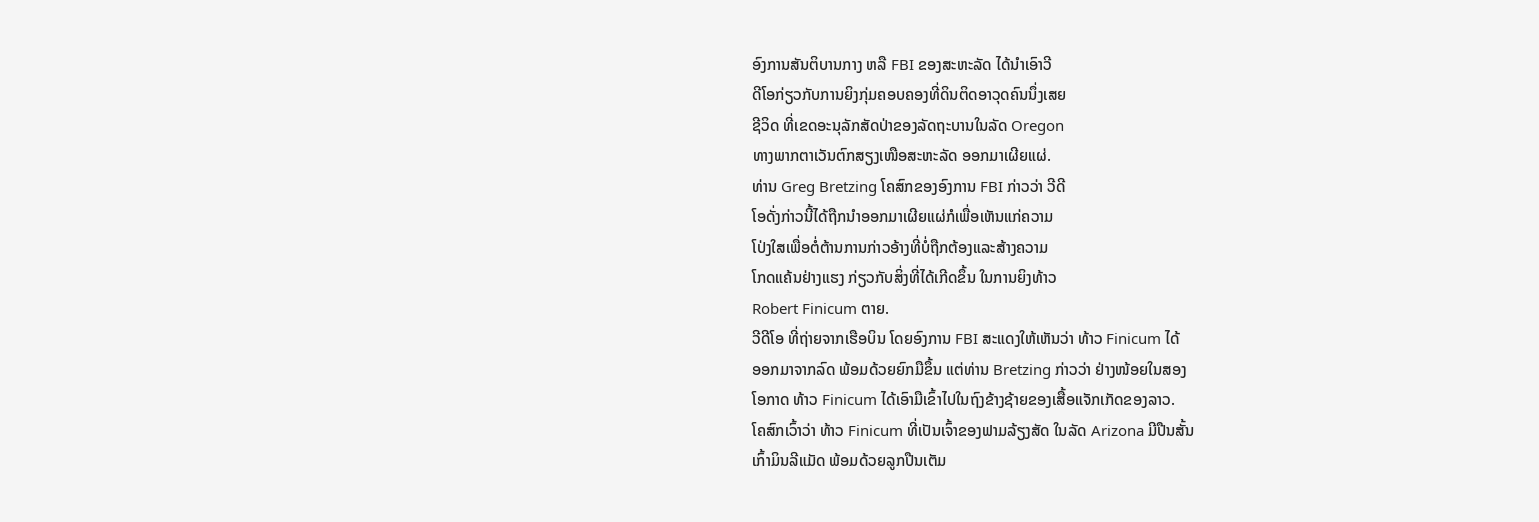ອົງການສັນຕິບານກາງ ຫລື FBI ຂອງສະຫະລັດ ໄດ້ນຳເອົາວີ
ດີໂອກ່ຽວກັບການຍິງກຸ່ມຄອບຄອງທີ່ດິນຕິດອາວຸດຄົນນຶ່ງເສຍ
ຊີວິດ ທີ່ເຂດອະນຸລັກສັດປ່າຂອງລັດຖະບານໃນລັດ Oregon
ທາງພາກຕາເວັນຕົກສຽງເໜືອສະຫະລັດ ອອກມາເຜີຍແຜ່.
ທ່ານ Greg Bretzing ໂຄສົກຂອງອົງການ FBI ກ່າວວ່າ ວີດີ
ໂອດັ່ງກ່າວນີ້ໄດ້ຖືກນຳອອກມາເຜີຍແຜ່ກໍເພື່ອເຫັນແກ່ຄວາມ
ໂປ່ງໃສເພື່ອຕໍ່ຕ້ານການກ່າວອ້າງທີ່ບໍ່ຖືກຕ້ອງແລະສ້າງຄວາມ
ໂກດແຄ້ນຢ່າງແຮງ ກ່ຽວກັບສິ່ງທີ່ໄດ້ເກີດຂຶ້ນ ໃນການຍິງທ້າວ
Robert Finicum ຕາຍ.
ວີດີໂອ ທີ່ຖ່າຍຈາກເຮືອບິນ ໂດຍອົງການ FBI ສະແດງໃຫ້ເຫັນວ່າ ທ້າວ Finicum ໄດ້
ອອກມາຈາກລົດ ພ້ອມດ້ວຍຍົກມືຂຶ້ນ ແຕ່ທ່ານ Bretzing ກ່າວວ່າ ຢ່າງໜ້ອຍໃນສອງ
ໂອກາດ ທ້າວ Finicum ໄດ້ເອົາມືເຂົ້າໄປໃນຖົງຂ້າງຊ້າຍຂອງເສື້ອແຈັກເກັດຂອງລາວ.
ໂຄສົກເວົ້າວ່າ ທ້າວ Finicum ທີ່ເປັນເຈົ້າຂອງຟາມລ້ຽງສັດ ໃນລັດ Arizona ມີປືນສັ້ນ
ເກົ້າມິນລີແມັດ ພ້ອມດ້ວຍລູກປືນເຕັມ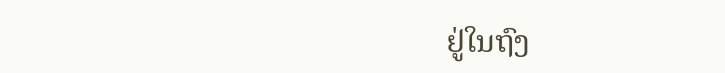ຢູ່ໃນຖົງ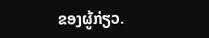ຂອງຜູ້ກ່ຽວ.